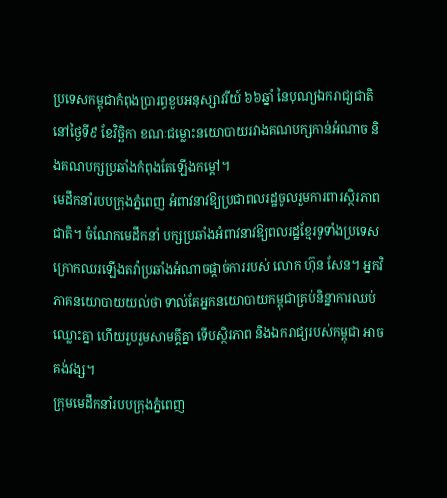ប្រទេសកម្ពុជាកំពុងប្រារព្ធខួបអនុស្សាវរីយ៍ ៦៦ឆ្នាំ នៃបុណ្យឯករាជ្យជាតិ នៅថ្ងៃទី៩ ខែវិច្ឆិកា ខណៈជម្លោះនយោបាយរវាងគណបក្សកាន់អំណាច និងគណបក្សប្រឆាំងកំពុងតែឡើងកម្ដៅ។
មេដឹកនាំរបបក្រុងភ្នំពេញ អំពាវនាវឱ្យប្រជាពលរដ្ឋចូលរួមការពារស្ថិរភាពជាតិ។ ចំណែកមេដឹកនាំ បក្សប្រឆាំងអំពាវនាវឱ្យពលរដ្ឋខ្មែរទូទាំងប្រទេសក្រោកឈរឡើងតវ៉ាប្រឆាំងអំណាចផ្ដាច់ការរបស់ លោក ហ៊ុន សែន។ អ្នកវិភាគនយោបាយយល់ថា ទាល់តែអ្នកនយោបាយកម្ពុជាគ្រប់និន្នាការឈប់ ឈ្លោះគ្នា ហើយរួបរួមសាមគ្គីគ្នា ទើបស្ថិរភាព និងឯករាជ្យរបស់កម្ពុជា អាចគង់វង្ស។
ក្រុមមេដឹកនាំរបបក្រុងភ្នំពេញ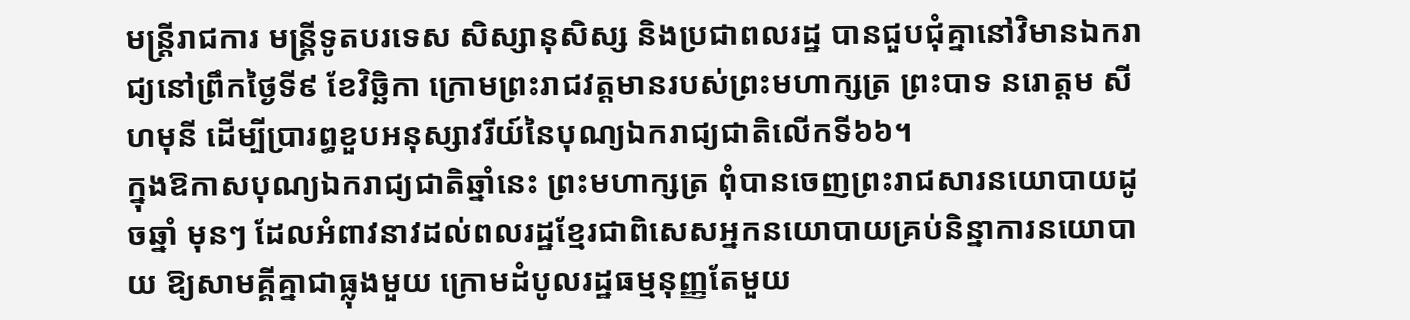មន្ត្រីរាជការ មន្ត្រីទូតបរទេស សិស្សានុសិស្ស និងប្រជាពលរដ្ឋ បានជួបជុំគ្នានៅវិមានឯករាជ្យនៅព្រឹកថ្ងៃទី៩ ខែវិច្ឆិកា ក្រោមព្រះរាជវត្តមានរបស់ព្រះមហាក្សត្រ ព្រះបាទ នរោត្តម សីហមុនី ដើម្បីប្រារព្ធខួបអនុស្សាវរីយ៍នៃបុណ្យឯករាជ្យជាតិលើកទី៦៦។
ក្នុងឱកាសបុណ្យឯករាជ្យជាតិឆ្នាំនេះ ព្រះមហាក្សត្រ ពុំបានចេញព្រះរាជសារនយោបាយដូចឆ្នាំ មុនៗ ដែលអំពាវនាវដល់ពលរដ្ឋខ្មែរជាពិសេសអ្នកនយោបាយគ្រប់និន្នាការនយោបាយ ឱ្យសាមគ្គីគ្នាជាធ្លុងមួយ ក្រោមដំបូលរដ្ឋធម្មនុញ្ញតែមួយ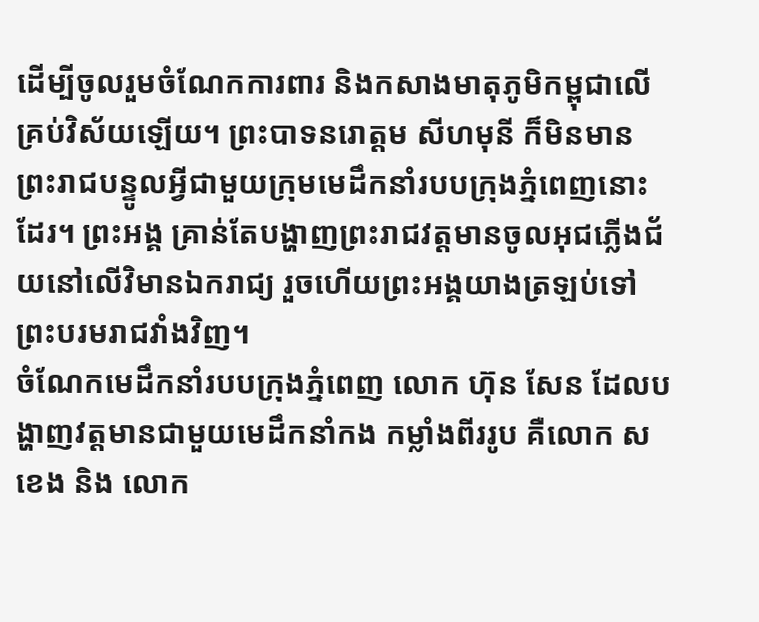ដើម្បីចូលរួមចំណែកការពារ និងកសាងមាតុភូមិកម្ពុជាលើគ្រប់វិស័យឡើយ។ ព្រះបាទនរោត្តម សីហមុនី ក៏មិនមានព្រះរាជបន្ទូលអ្វីជាមួយក្រុមមេដឹកនាំរបបក្រុងភ្នំពេញនោះដែរ។ ព្រះអង្គ គ្រាន់តែបង្ហាញព្រះរាជវត្តមានចូលអុជភ្លើងជ័យនៅលើវិមានឯករាជ្យ រួចហើយព្រះអង្គយាងត្រឡប់ទៅព្រះបរមរាជវាំងវិញ។
ចំណែកមេដឹកនាំរបបក្រុងភ្នំពេញ លោក ហ៊ុន សែន ដែលបង្ហាញវត្តមានជាមួយមេដឹកនាំកង កម្លាំងពីររូប គឺលោក ស ខេង និង លោក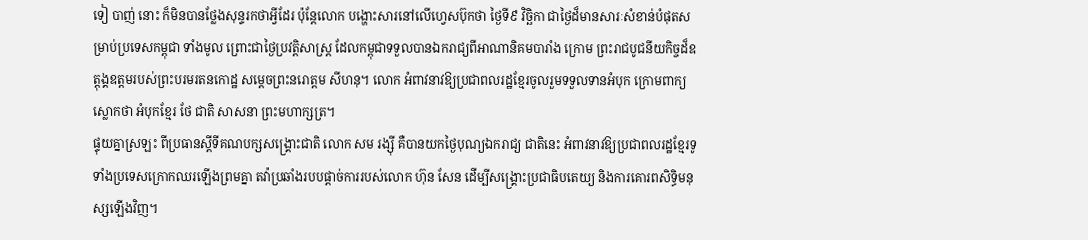ទៀ បាញ់ នោះ ក៏មិនបានថ្លែងសុន្ទរកថាអ្វីដែរ ប៉ុន្តែលោក បង្ហោះសារនៅលើហ្វេសប៊ុកថា ថ្ងៃទី៩ វិច្ឆិកា ជាថ្ងៃដ៏មានសារៈសំខាន់បំផុតសម្រាប់ប្រទេសកម្ពុជា ទាំងមូល ព្រោះជាថ្ងៃប្រវត្តិសាស្ត្រ ដែលកម្ពុជាទទួលបានឯករាជ្យពីអាណានិគមបារាំង ក្រោម ព្រះរាជបូជនីយកិច្ចដ៏ឧត្ដុង្គឧត្ដមរបស់ព្រះបរមរតនកោដ្ឋ សម្តេចព្រះនរោត្តម សីហនុ។ លោក អំពាវនាវឱ្យប្រជាពលរដ្ឋខ្មែរចូលរួមទទួលទានអំបុក ក្រោមពាក្យស្លោកថា អំបុកខ្មែរ ថែ ជាតិ សាសនា ព្រះមហាក្សត្រ។
ផ្ទុយគ្នាស្រឡះ ពីប្រធានស្តីទីគណបក្សសង្គ្រោះជាតិ លោក សម រង្ស៊ី គឺបានយកថ្ងៃបុណ្យឯករាជ្យ ជាតិនេះ អំពាវនាវឱ្យប្រជាពលរដ្ឋខ្មែរទូទាំងប្រទេសក្រោកឈរឡើងព្រមគ្នា តវ៉ាប្រឆាំងរបបផ្ដាច់ការរបស់លោក ហ៊ុន សែន ដើម្បីសង្គ្រោះប្រជាធិបតេយ្យ និងការគោរពសិទ្ធិមនុស្សឡើងវិញ។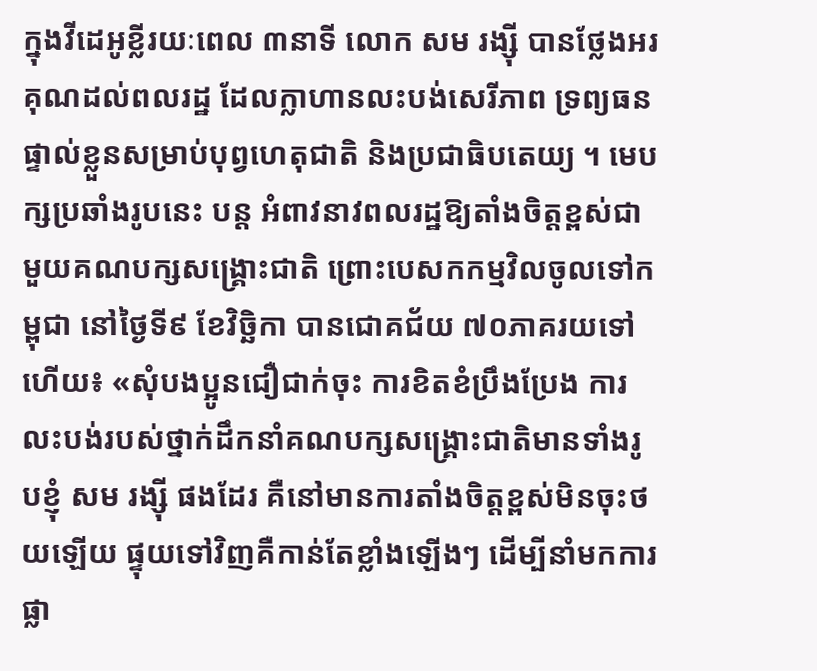ក្នុងវីដេអូខ្លីរយៈពេល ៣នាទី លោក សម រង្ស៊ី បានថ្លែងអរគុណដល់ពលរដ្ឋ ដែលក្លាហានលះបង់សេរីភាព ទ្រព្យធនផ្ទាល់ខ្លួនសម្រាប់បុព្វហេតុជាតិ និងប្រជាធិបតេយ្យ ។ មេបក្សប្រឆាំងរូបនេះ បន្ត អំពាវនាវពលរដ្ឋឱ្យតាំងចិត្តខ្ពស់ជាមួយគណបក្សសង្គ្រោះជាតិ ព្រោះបេសកកម្មវិលចូលទៅកម្ពុជា នៅថ្ងៃទី៩ ខែវិច្ឆិកា បានជោគជ័យ ៧០ភាគរយទៅហើយ៖ «សុំបងប្អូនជឿជាក់ចុះ ការខិតខំប្រឹងប្រែង ការលះបង់របស់ថ្នាក់ដឹកនាំគណបក្សសង្គ្រោះជាតិមានទាំងរូបខ្ញុំ សម រង្ស៊ី ផងដែរ គឺនៅមានការតាំងចិត្តខ្ពស់មិនចុះថយឡើយ ផ្ទុយទៅវិញគឺកាន់តែខ្លាំងឡើងៗ ដើម្បីនាំមកការផ្លា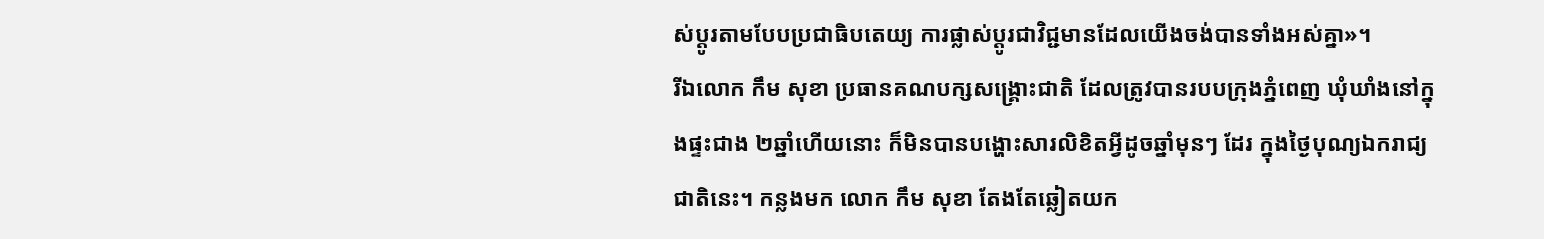ស់ប្ដូរតាមបែបប្រជាធិបតេយ្យ ការផ្លាស់ប្ដូរជាវិជ្ជមានដែលយើងចង់បានទាំងអស់គ្នា»។
រីឯលោក កឹម សុខា ប្រធានគណបក្សសង្គ្រោះជាតិ ដែលត្រូវបានរបបក្រុងភ្នំពេញ ឃុំឃាំងនៅក្នុងផ្ទះជាង ២ឆ្នាំហើយនោះ ក៏មិនបានបង្ហោះសារលិខិតអ្វីដូចឆ្នាំមុនៗ ដែរ ក្នុងថ្ងៃបុណ្យឯករាជ្យជាតិនេះ។ កន្លងមក លោក កឹម សុខា តែងតែឆ្លៀតយក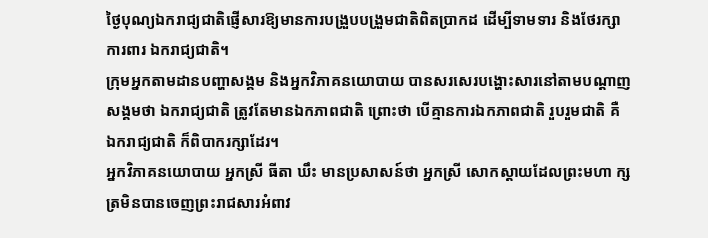ថ្ងៃបុណ្យឯករាជ្យជាតិផ្ញើសារឱ្យមានការបង្រួបបង្រួមជាតិពិតប្រាកដ ដើម្បីទាមទារ និងថែរក្សា ការពារ ឯករាជ្យជាតិ។
ក្រុមអ្នកតាមដានបញ្ហាសង្គម និងអ្នកវិភាគនយោបាយ បានសរសេរបង្ហោះសារនៅតាមបណ្ដាញ សង្គមថា ឯករាជ្យជាតិ ត្រូវតែមានឯកភាពជាតិ ព្រោះថា បើគ្មានការឯកភាពជាតិ រួបរួមជាតិ គឺ ឯករាជ្យជាតិ ក៏ពិបាករក្សាដែរ។
អ្នកវិភាគនយោបាយ អ្នកស្រី ធីតា ឃឹះ មានប្រសាសន៍ថា អ្នកស្រី សោកស្ដាយដែលព្រះមហា ក្សត្រមិនបានចេញព្រះរាជសារអំពាវ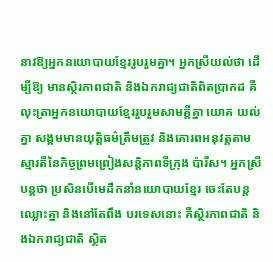នាវឱ្យអ្នកនយោបាយខ្មែររួបរួមគ្នា។ អ្នកស្រីយល់ថា ដើម្បីឱ្យ មានស្ថិរភាពជាតិ និងឯករាជ្យជាតិពិតប្រាកដ គឺលុះត្រាអ្នកនយោបាយខ្មែររួបរួមសាមគ្គីគ្នា យោគ យល់គ្នា សង្គមមានយុត្តិធម៌ត្រឹមត្រូវ និងគោរពអនុវត្តតាមស្មារតីនៃកិច្ចព្រមព្រៀងសន្តិភាពទីក្រុង ប៉ារីស។ អ្នកស្រីបន្តថា ប្រសិនបើមេដឹកនាំនយោបាយខ្មែរ ចេះតែបន្តឈ្លោះគ្នា និងនៅតែពឹង បរទេសនោះ គឺស្ថិរភាពជាតិ និងឯករាជ្យជាតិ ស្ថិត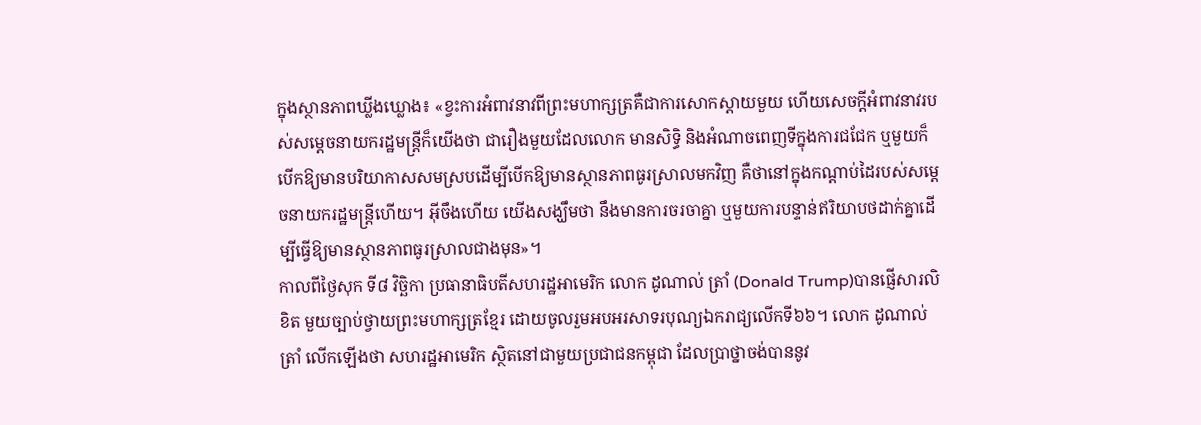ក្នុងស្ថានភាពឃ្លីងឃ្លោង៖ «ខ្វះការអំពាវនាវពីព្រះមហាក្សត្រគឺជាការសោកស្ដាយមួយ ហើយសេចក្ដីអំពាវនាវរបស់សម្ដេចនាយករដ្ឋមន្ត្រីក៏យើងថា ជារឿងមួយដែលលោក មានសិទ្ធិ និងអំណាចពេញទីក្នុងការជជែក ឬមួយក៏បើកឱ្យមានបរិយាកាសសមស្របដើម្បីបើកឱ្យមានស្ថានភាពធូរស្រាលមកវិញ គឺថានៅក្នុងកណ្ដាប់ដៃរបស់សម្តេចនាយករដ្ឋមន្ត្រីហើយ។ អ៊ីចឹងហើយ យើងសង្ឃឹមថា នឹងមានការចរចាគ្នា ឬមួយការបន្ទាន់ឥរិយាបថដាក់គ្នាដើម្បីធ្វើឱ្យមានស្ថានភាពធូរស្រាលជាងមុន»។
កាលពីថ្ងៃសុក ទី៨ វិច្ឆិកា ប្រធានាធិបតីសហរដ្ឋអាមេរិក លោក ដូណាល់ ត្រាំ (Donald Trump)បានផ្ញើសារលិខិត មួយច្បាប់ថ្វាយព្រះមហាក្សត្រខ្មែរ ដោយចូលរួមអបអរសាទរបុណ្យឯករាជ្យលើកទី៦៦។ លោក ដូណាល់ ត្រាំ លើកឡើងថា សហរដ្ឋអាមេរិក ស្ថិតនៅជាមួយប្រជាជនកម្ពុជា ដែលប្រាថ្នាចង់បាននូវ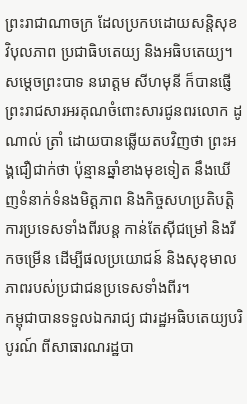ព្រះរាជាណាចក្រ ដែលប្រកបដោយសន្តិសុខ វិបុលភាព ប្រជាធិបតេយ្យ និងអធិបតេយ្យ។ សម្ដេចព្រះបាទ នរោត្តម សីហមុនី ក៏បានផ្ញើព្រះរាជសារអរគុណចំពោះសារជូនពរលោក ដូណាល់ ត្រាំ ដោយបានឆ្លើយតបវិញថា ព្រះអង្គជឿជាក់ថា ប៉ុន្មានឆ្នាំខាងមុខទៀត នឹងឃើញទំនាក់ទំនងមិត្តភាព និងកិច្ចសហប្រតិបត្តិការប្រទេសទាំងពីរបន្ត កាន់តែស៊ីជម្រៅ និងរីកចម្រើន ដើម្បីផលប្រយោជន៍ និងសុខុមាលភាពរបស់ប្រជាជនប្រទេសទាំងពីរ។
កម្ពុជាបានទទួលឯករាជ្យ ជារដ្ឋអធិបតេយ្យបរិបូរណ៍ ពីសាធារណរដ្ឋបា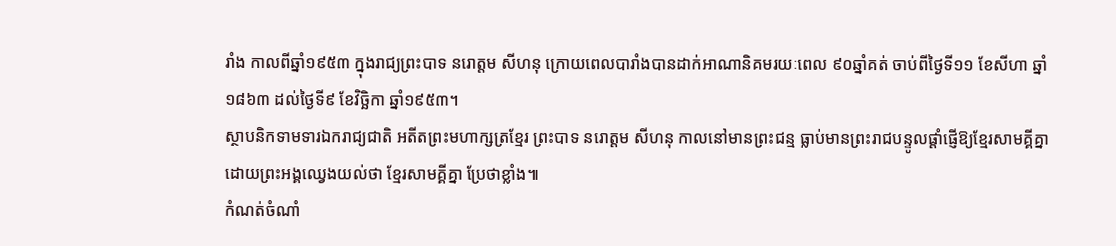រាំង កាលពីឆ្នាំ១៩៥៣ ក្នុងរាជ្យព្រះបាទ នរោត្តម សីហនុ ក្រោយពេលបារាំងបានដាក់អាណានិគមរយៈពេល ៩០ឆ្នាំគត់ ចាប់ពីថ្ងៃទី១១ ខែសីហា ឆ្នាំ១៨៦៣ ដល់ថ្ងៃទី៩ ខែវិច្ឆិកា ឆ្នាំ១៩៥៣។
ស្ថាបនិកទាមទារឯករាជ្យជាតិ អតីតព្រះមហាក្សត្រខ្មែរ ព្រះបាទ នរោត្តម សីហនុ កាលនៅមានព្រះជន្ម ធ្លាប់មានព្រះរាជបន្ទូលផ្ដាំផ្ញើឱ្យខ្មែរសាមគ្គីគ្នា ដោយព្រះអង្គឈ្វេងយល់ថា ខ្មែរសាមគ្គីគ្នា ប្រែថាខ្លាំង៕
កំណត់ចំណាំ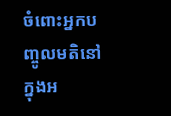ចំពោះអ្នកបញ្ចូលមតិនៅក្នុងអ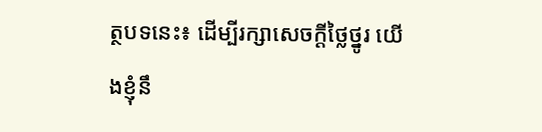ត្ថបទនេះ៖ ដើម្បីរក្សាសេចក្ដីថ្លៃថ្នូរ យើងខ្ញុំនឹ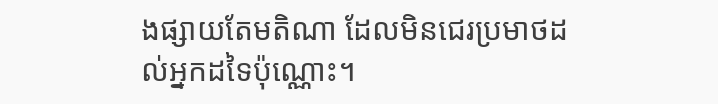ងផ្សាយតែមតិណា ដែលមិនជេរប្រមាថដល់អ្នកដទៃប៉ុណ្ណោះ។